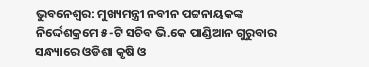ଭୁବନେଶ୍ବର: ମୁଖ୍ୟମନ୍ତ୍ରୀ ନବୀନ ପଟ୍ଟନାୟକଙ୍କ ନିର୍ଦ୍ଦେଶକ୍ରମେ ୫-ଟି ସଚିବ ଭି.କେ ପାଣ୍ଡିଆନ ଗୁରୁବାର ସନ୍ଧ୍ୟାରେ ଓଡିଶା କୃଷି ଓ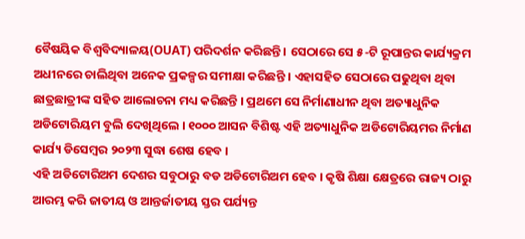ବୈଷୟିକ ବିଶ୍ବବିଦ୍ୟାଳୟ(OUAT) ପରିଦର୍ଶନ କରିଛନ୍ତି । ସେଠାରେ ସେ ୫-ଟି ରୂପାନ୍ତର କାର୍ଯ୍ୟକ୍ରମ ଅଧୀନରେ ଚାଲିଥିବା ଅନେକ ପ୍ରକଳ୍ପର ସମୀକ୍ଷା କରିଛନ୍ତି । ଏହାସହିତ ସେଠାରେ ପଢୁଥିବା ଥିବା ଛାତ୍ରଛାତ୍ରୀଙ୍କ ସହିତ ଆଲୋଚନା ମଧ୍ୟ କରିଛନ୍ତି । ପ୍ରଥମେ ସେ ନିର୍ମାଣାଧୀନ ଥିବା ଅତ୍ୟାଧୁନିକ ଅଡିଟୋରିୟମ ବୁଲି ଦେଖିଥିଲେ । ୧୦୦୦ ଆସନ ବିଶିଷ୍ଟ ଏହି ଅତ୍ୟାଧୁନିକ ଅଡିଟୋରିୟମର ନିର୍ମାଣ କାର୍ଯ୍ୟ ଡିସେମ୍ବର ୨୦୨୩ ସୁଦ୍ଧା ଶେଷ ହେବ ।
ଏହି ଅଡିଟୋରିଅମ ଦେଶର ସବୁଠାରୁ ବଡ ଅଡିଟୋରିଅମ ହେବ । କୃଷି ଶିକ୍ଷା କ୍ଷେତ୍ରରେ ରାଜ୍ୟ ଠାରୁ ଆରମ୍ଭ କରି ଜାତୀୟ ଓ ଆନ୍ତର୍ଜାତୀୟ ସ୍ତର ପର୍ଯ୍ୟନ୍ତ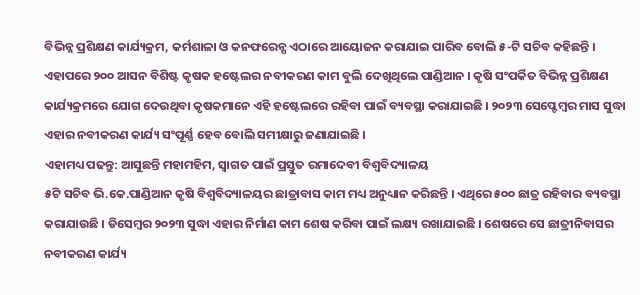ବିଭିନ୍ନ ପ୍ରଶିକ୍ଷଣ କାର୍ଯ୍ୟକ୍ରମ, କର୍ମଶାଳା ଓ କନଫରେନ୍ସ ଏଠାରେ ଆୟୋଜନ କରାଯାଇ ପାରିବ ବୋଲି ୫-ଟି ସଚିବ କହିଛନ୍ତି । ଏହାପରେ ୨୦୦ ଆସନ ବିଶିଷ୍ଟ କୃଷକ ହଷ୍ଟେଲର ନବୀକରଣ କାମ ବୁଲି ଦେଖିଥିଲେ ପାଣ୍ଡିଆନ । କୃଷି ସଂପର୍କିତ ବିଭିନ୍ନ ପ୍ରଶିକ୍ଷଣ କାର୍ଯ୍ୟକ୍ରମରେ ଯୋଗ ଦେଉଥିବା କୃଷକମାନେ ଏହି ହଷ୍ଟେଲରେ ରହିବା ପାଇଁ ବ୍ୟବସ୍ଥା କରାଯାଇଛି । ୨୦୨୩ ସେପ୍ଟେମ୍ବର ମାସ ସୁଦ୍ଧା ଏହାର ନବୀକରଣ କାର୍ଯ୍ୟ ସଂପୂର୍ଣ୍ଣ ହେବ ବୋଲି ସମୀକ୍ଷାରୁ ଜଣାଯାଇଛି ।
ଏହାମଧ୍ୟ ପଢନ୍ତୁ: ଆସୁଛନ୍ତି ମହାମହିମ, ସ୍ଵାଗତ ପାଇଁ ପ୍ରସ୍ତୁତ ରମାଦେବୀ ବିଶ୍ଵବିଦ୍ୟାଳୟ
୫ଟି ସଚିବ ଭି.କେ.ପାଣ୍ଡିଆନ କୃଷି ବିଶ୍ବବିଦ୍ୟାଳୟର ଛାତ୍ରାବାସ କାମ ମଧ୍ୟ ଅନୁଧ୍ୟାନ କରିଛନ୍ତି । ଏଥିରେ ୫୦୦ ଛାତ୍ର ରହିବାର ବ୍ୟବସ୍ଥା କରାଯାଉଛି । ଡିସେମ୍ବର ୨୦୨୩ ସୁଦ୍ଧା ଏହାର ନିର୍ମାଣ କାମ ଶେଷ କରିବା ପାଇଁ ଲକ୍ଷ୍ୟ ରଖାଯାଇଛି । ଶେଷରେ ସେ ଛାତ୍ରୀନିବାସର ନବୀକରଣ କାର୍ଯ୍ୟ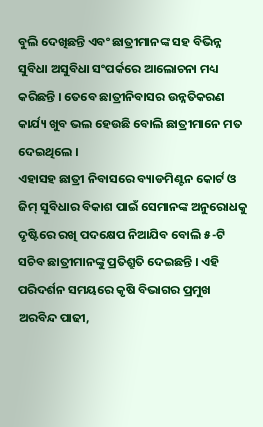ବୁଲି ଦେଖିଛନ୍ତି ଏବଂ ଛାତ୍ରୀମାନଙ୍କ ସହ ବିଭିନ୍ନ ସୁବିଧା ଅସୁବିଧା ସଂପର୍କରେ ଆଲୋଚନା ମଧ୍ୟ କରିଛନ୍ତି । ତେବେ ଛାତ୍ରୀନିବାସର ଉନ୍ନତିକରଣ କାର୍ଯ୍ୟ ଖୁବ ଭଲ ହେଉଛି ବୋଲି ଛାତ୍ରୀମାନେ ମତ ଦେଇଥିଲେ ।
ଏହାସହ ଛାତ୍ରୀ ନିବାସରେ ବ୍ୟାଡମିଣ୍ଟନ କୋର୍ଟ ଓ ଜିମ୍ ସୁବିଧାର ବିକାଶ ପାଇଁ ସେମାନଙ୍କ ଅନୁରୋଧକୁ ଦୃଷ୍ଟିରେ ରଖି ପଦକ୍ଷେପ ନିଆଯିବ ବୋଲି ୫-ଟି ସଚିବ ଛାତ୍ରୀମାନଙ୍କୁ ପ୍ରତିଶ୍ରୁତି ଦେଇଛନ୍ତି । ଏହି ପରିଦର୍ଶନ ସମୟରେ କୃଷି ବିଭାଗର ପ୍ରମୁଖ ଅରବିନ୍ଦ ପାଢୀ,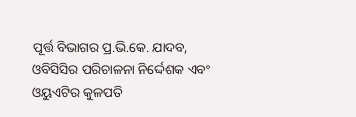ପୂର୍ତ୍ତ ବିଭାଗର ପ୍ର.ଭି.କେ. ଯାଦବ, ଓବିସିସିର ପରିଚାଳନା ନିର୍ଦ୍ଦେଶକ ଏବଂ ଓୟୁଏଟିର କୁଳପତି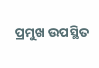ପ୍ରମୁଖ ଉପସ୍ଥିତ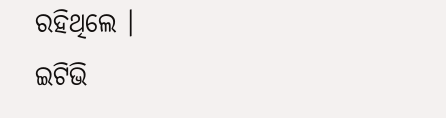ରହିଥିଲେ ।
ଇଟିଭି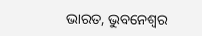ଭାରତ, ଭୁବନେଶ୍ବର